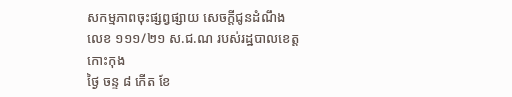សកម្មភាពចុះផ្សព្វផ្សាយ សេចក្តីជូនដំណឹង លេខ ១១១/២១ ស.ជ.ណ របស់រដ្ឋបាលខេត្តកោះកុង
ថ្ងៃ ចន្ទ ៨ កើត ខែ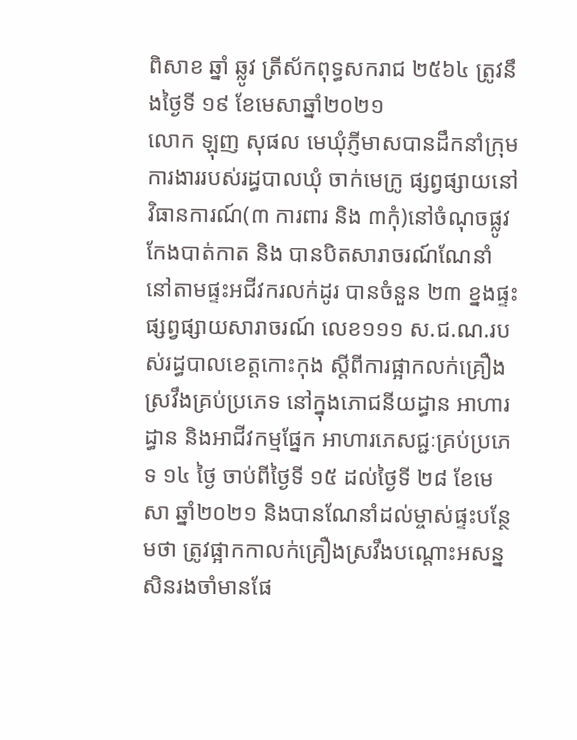ពិសាខ ឆ្នាំ ឆ្លូវ ត្រីស័កពុទ្ធសករាជ ២៥៦៤ ត្រូវនឹងថ្ងៃទី ១៩ ខែមេសាឆ្នាំ២០២១
លោក ឡុញ សុផល មេឃុំភ្ញីមាសបានដឹកនាំក្រុមការងាររបស់រដ្ធបាលឃុំ ចាក់មេក្រូ ផ្សព្វផ្សាយនៅវិធានការណ៍(៣ ការពារ និង ៣កុំ)នៅចំណុចផ្លូវកែងបាត់កាត និង បានបិតសារាចរណ៍ណែនាំ នៅតាមផ្ទះអជីវករលក់ដូរ បានចំនួន ២៣ ខ្នងផ្ទះផ្សព្វផ្សាយសារាចរណ៍ លេខ១១១ ស.ជ.ណ.របស់រដ្ធបាលខេត្តកោះកុង ស្ដីពីការផ្អាកលក់គ្រឿងស្រវឹងគ្រប់ប្រភេទ នៅក្នុងភោជនីយដ្ធាន អាហារដ្ធាន និងអាជីវកម្មផ្នែក អាហារភេសជ្ជៈគ្រប់ប្រភេទ ១៤ ថ្ងៃ ចាប់ពីថ្ងៃទី ១៥ ដល់ថ្ងៃទី ២៨ ខែមេសា ឆ្នាំ២០២១ និងបានណែនាំដល់ម្ចាស់ផ្ទះបន្ថែមថា ត្រូវផ្អាកកាលក់គ្រឿងស្រវឹងបណ្ដោះអសន្នសិនរងចាំមានផែ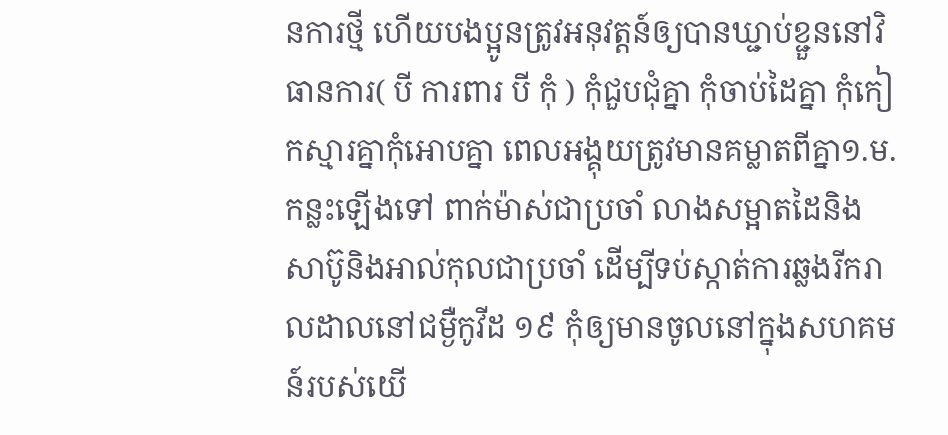នការថ្មី ហើយបងប្អូនត្រូវអនុវត្តន៍ឲ្យបានឃ្ជាប់ខ្ជួននៅវិធានការ( បី ការពារ បី កុំ ) កំុជួបជុំគ្នា កុំចាប់ដៃគ្នា កំុកៀកស្មារគ្នាកុំអោបគ្នា ពេលអង្គុយត្រូវមានគម្លាតពីគ្នា១.ម.កន្លះឡើងទៅ ពាក់ម៉ាស់ជាប្រចាំ លាងសម្អាតដៃនិងសាប៊ូនិងអាល់កុលជាប្រចាំ ដើម្បីទប់ស្កាត់ការឆ្លងរីករាលដាលនៅជម្ងឺកូវីដ ១៩ កុំឲ្យមានចូលនៅក្នុងសហគមន៍របស់យើ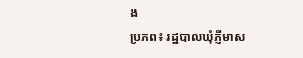ង
ប្រភព៖ រដ្ឋបាលឃុំភ្ញីមាស